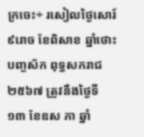ក្រចេះ÷ រសៀលថ្ងៃសោរ៍ ៩រោច ខែពិសាខ ឆ្នាំថោះ បញ្ចស័ក ពុទ្ធសករាជ២៥៦៧ ត្រូវនឹងថ្ងៃទី១៣ ខែឧស ភា ឆ្នាំ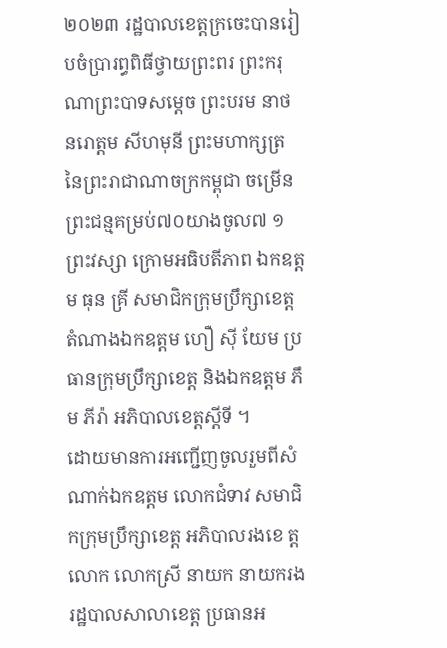២០២៣ រដ្ឋបាលខេត្តក្រចេះបានរៀបចំប្រារព្ធពិធីថ្វាយព្រះពរ ព្រះករុណាព្រះបាទសម្ដេច ព្រះបរម នាថ នរោត្តម សីហមុនី ព្រះមហាក្សត្រ នៃព្រះរាជាណាចក្រកម្ពុជា ចម្រើនព្រះជន្មគម្រប់៧០យាងចូល៧ ១ព្រះវស្សា ក្រោមអធិបតីភាព ឯកឧត្តម ធុន គ្រី សមាជិកក្រុមប្រឹក្សាខេត្ត តំណាងឯកឧត្តម ហឿ សុី យែម ប្រធានក្រុមប្រឹក្សាខេត្ត និងឯកឧត្តម ភឹម ភីរ៉ា អភិបាលខេត្តស្តីទី ។
ដោយមានការអញ្ជើញចូលរួមពីសំណាក់ឯកឧត្តម លោកជំទាវ សមាជិកក្រុមប្រឹក្សាខេត្ត អភិបាលរងខេ ត្ត លោក លោកស្រី នាយក នាយករងរដ្ឋបាលសាលាខេត្ត ប្រធានអ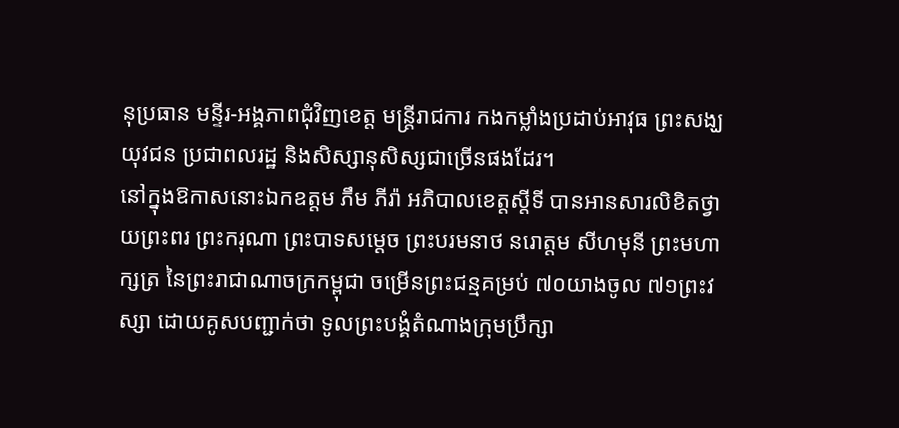នុប្រធាន មន្ទីរ-អង្គភាពជុំវិញខេត្ត មន្ត្រីរាជការ កងកម្លាំងប្រដាប់អាវុធ ព្រះសង្ឃ យុវជន ប្រជាពលរដ្ឋ និងសិស្សានុសិស្សជាច្រើនផងដែរ។
នៅក្នុងឱកាសនោះឯកឧត្តម ភឹម ភីរ៉ា អភិបាលខេត្តស្តីទី បានអានសារលិខិតថ្វាយព្រះពរ ព្រះករុណា ព្រះបាទសម្ដេច ព្រះបរមនាថ នរោត្តម សីហមុនី ព្រះមហាក្សត្រ នៃព្រះរាជាណាចក្រកម្ពុជា ចម្រើនព្រះជន្មគម្រប់ ៧០យាងចូល ៧១ព្រះវស្សា ដោយគូសបញ្ជាក់ថា ទូលព្រះបង្គំតំណាងក្រុមប្រឹក្សា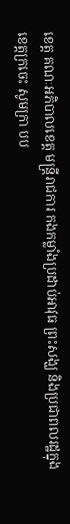ខេត្ត គណៈអភិបាលខេត្ត មន្ត្រីរាជការ កងកម្លាំងប្រដាប់អាវុធ ព្រះសង្ឃ និងប្រជាពលរដ្ឋក្នុងខេត្តក្រចេះ សូមក្រា បប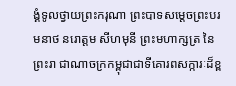ង្គំទូលថ្វាយព្រះករុណា ព្រះបាទសម្ដេចព្រះបរមនាថ នរោត្តម សីហមុនី ព្រះមហាក្សត្រ នៃព្រះរា ជាណាចក្រកម្ពុជាជាទីគោរពសក្ការៈដ៏ខ្ព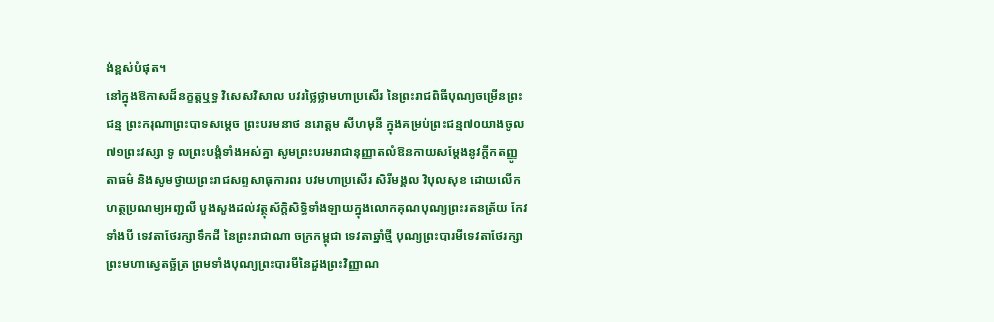ង់ខ្ពស់បំផុត។
នៅក្នុងឱកាសដ៏នក្ខត្តឬទ្ធ វិសេសវិសាល បវរថ្លៃថ្លាមហាប្រសើរ នៃព្រះរាជពិធីបុណ្យចម្រើនព្រះជន្ម ព្រះករុណាព្រះបាទសម្តេច ព្រះបរមនាថ នរោត្តម សីហមុនី ក្នុងគម្រប់ព្រះជន្ម៧០យាងចូល ៧១ព្រះវស្សា ទូ លព្រះបង្គំទាំងអស់គ្នា សូមព្រះបរមរាជានុញ្ញាតលំឱនកាយសម្តែងនូវក្តីកតញ្ញូតាធម៌ និងសូមថ្វាយព្រះរាជសព្ទសាធុការពរ បវមហាប្រសើរ សិរីមង្គល វិបុលសុខ ដោយលើក ហត្ថប្រណម្យអញ្ជលី បួងសួងដល់វត្ថុស័ក្តិសិទ្ធិទាំងឡាយក្នុងលោកគុណបុណ្យព្រះរតនត្រ័យ កែវទាំងបី ទេវតាថែរក្សាទឹកដី នៃព្រះរាជាណា ចក្រកម្ពុជា ទេវតាឆ្នាំថ្មី បុណ្យព្រះបារមីទេវតាថែរក្សាព្រះមហាស្វេតច័្ឆត្រ ព្រមទាំងបុណ្យព្រះបារមីនៃដួងព្រះវិញ្ញាណ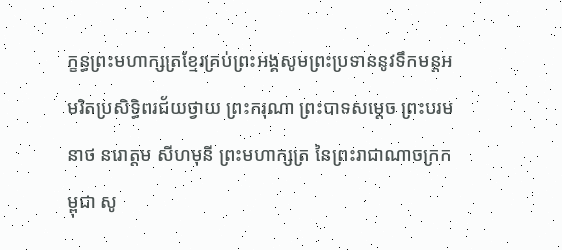ក្ខន្ធព្រះមហាក្សត្រខ្មែរគ្រប់ព្រះអង្គសូមព្រះប្រទាននូវទឹកមន្តអមរិតប្រសិទ្ធិពរជ័យថ្វាយ ព្រះករុណា ព្រះបាទសម្តេច ព្រះបរមនាថ នរោត្តម សីហមុនី ព្រះមហាក្សត្រ នៃព្រះរាជាណាចក្រកម្ពុជា សូ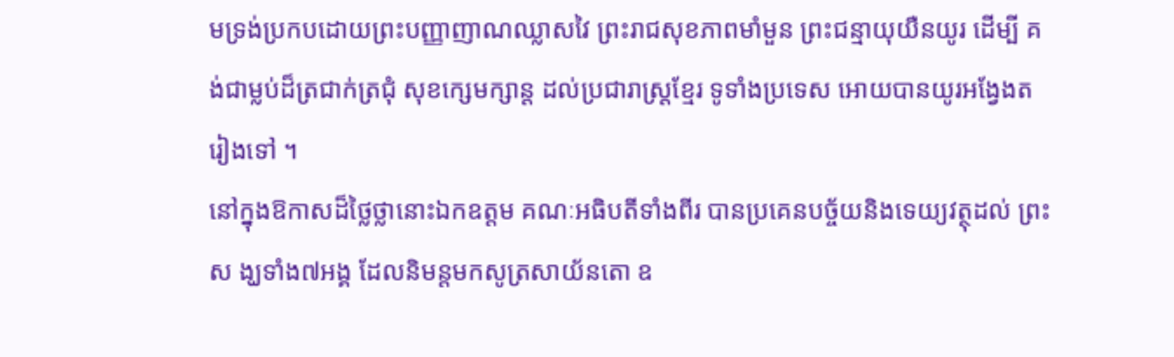មទ្រង់ប្រកបដោយព្រះបញ្ញាញាណឈ្លាសវៃ ព្រះរាជសុខភាពមាំមួន ព្រះជន្មាយុយឺនយូរ ដើម្បី គង់ជាម្លប់ដ៏ត្រជាក់ត្រជុំ សុខក្សេមក្សាន្ត ដល់ប្រជារាស្រ្តខ្មែរ ទូទាំងប្រទេស អោយបានយូរអង្វែងតរៀងទៅ ។
នៅក្នុងឱកាសដ៏ថ្លៃថ្លានោះឯកឧត្តម គណៈអធិបតីទាំងពីរ បានប្រគេនបច្ច័យនិងទេយ្យវត្ថុដល់ ព្រះស ង្ឃទាំង៧អង្គ ដែលនិមន្តមកសូត្រសាយ័នតោ ឧ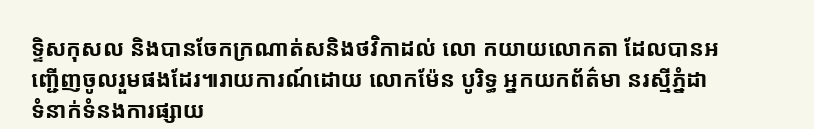ទ្ទិសកុសល និងបានចែកក្រណាត់សនិងថវិកាដល់ លោ កយាយលោកតា ដែលបានអញ្ជើញចូលរួមផងដែរ៕រាយការណ៍ដោយ លោកម៉ែន បូរិទ្ធ អ្នកយកព័ត៌មា នរស្មីភ្នំដា ទំនាក់ទំនងការផ្សាយ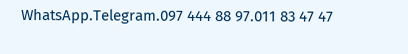WhatsApp.Telegram.097 444 88 97.011 83 47 47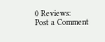0 Reviews:
Post a Comment